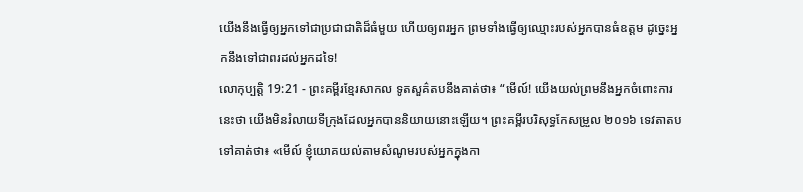យើងនឹងធ្វើឲ្យអ្នកទៅជាប្រជាជាតិដ៏ធំមួយ ហើយឲ្យពរអ្នក ព្រមទាំងធ្វើឲ្យឈ្មោះរបស់អ្នកបានធំឧត្ដម ដូច្នេះអ្នកនឹងទៅជាពរដល់អ្នកដទៃ!
លោកុប្បត្តិ 19:21 - ព្រះគម្ពីរខ្មែរសាកល ទូតសួគ៌តបនឹងគាត់ថា៖ “មើល៍! យើងយល់ព្រមនឹងអ្នកចំពោះការនេះថា យើងមិនរំលាយទីក្រុងដែលអ្នកបាននិយាយនោះឡើយ។ ព្រះគម្ពីរបរិសុទ្ធកែសម្រួល ២០១៦ ទេវតាតបទៅគាត់ថា៖ «មើល៍ ខ្ញុំយោគយល់តាមសំណូមរបស់អ្នកក្នុងកា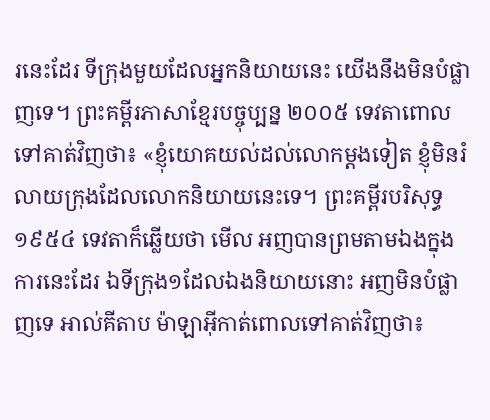រនេះដែរ ទីក្រុងមួយដែលអ្នកនិយាយនេះ យើងនឹងមិនបំផ្លាញទេ។ ព្រះគម្ពីរភាសាខ្មែរបច្ចុប្បន្ន ២០០៥ ទេវតាពោលទៅគាត់វិញថា៖ «ខ្ញុំយោគយល់ដល់លោកម្ដងទៀត ខ្ញុំមិនរំលាយក្រុងដែលលោកនិយាយនេះទេ។ ព្រះគម្ពីរបរិសុទ្ធ ១៩៥៤ ទេវតាក៏ឆ្លើយថា មើល អញបានព្រមតាមឯងក្នុងការនេះដែរ ឯទីក្រុង១ដែលឯងនិយាយនោះ អញមិនបំផ្លាញទេ អាល់គីតាប ម៉ាឡាអ៊ីកាត់ពោលទៅគាត់វិញថា៖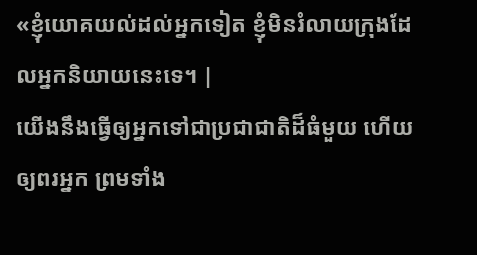«ខ្ញុំយោគយល់ដល់អ្នកទៀត ខ្ញុំមិនរំលាយក្រុងដែលអ្នកនិយាយនេះទេ។ |
យើងនឹងធ្វើឲ្យអ្នកទៅជាប្រជាជាតិដ៏ធំមួយ ហើយឲ្យពរអ្នក ព្រមទាំង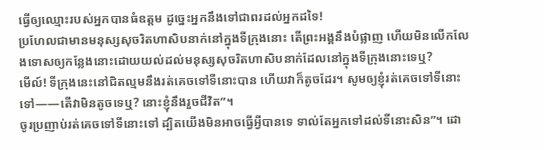ធ្វើឲ្យឈ្មោះរបស់អ្នកបានធំឧត្ដម ដូច្នេះអ្នកនឹងទៅជាពរដល់អ្នកដទៃ!
ប្រហែលជាមានមនុស្សសុចរិតហាសិបនាក់នៅក្នុងទីក្រុងនោះ តើព្រះអង្គនឹងបំផ្លាញ ហើយមិនលើកលែងទោសឲ្យកន្លែងនោះដោយយល់ដល់មនុស្សសុចរិតហាសិបនាក់ដែលនៅក្នុងទីក្រុងនោះទេឬ?
មើល៍! ទីក្រុងនេះនៅជិតល្មមនឹងរត់គេចទៅទីនោះបាន ហើយវាក៏តូចដែរ។ សូមឲ្យខ្ញុំរត់គេចទៅទីនោះទៅ——តើវាមិនតូចទេឬ? នោះខ្ញុំនឹងរួចជីវិត”។
ចូរប្រញាប់រត់គេចទៅទីនោះទៅ ដ្បិតយើងមិនអាចធ្វើអ្វីបានទេ ទាល់តែអ្នកទៅដល់ទីនោះសិន”។ ដោ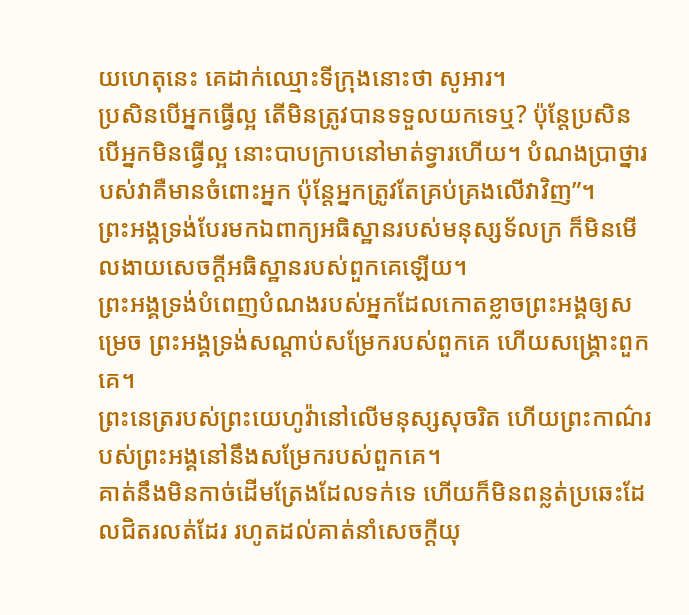យហេតុនេះ គេដាក់ឈ្មោះទីក្រុងនោះថា សូអារ។
ប្រសិនបើអ្នកធ្វើល្អ តើមិនត្រូវបានទទួលយកទេឬ? ប៉ុន្តែប្រសិនបើអ្នកមិនធ្វើល្អ នោះបាបក្រាបនៅមាត់ទ្វារហើយ។ បំណងប្រាថ្នារបស់វាគឺមានចំពោះអ្នក ប៉ុន្តែអ្នកត្រូវតែគ្រប់គ្រងលើវាវិញ”។
ព្រះអង្គទ្រង់បែរមកឯពាក្យអធិស្ឋានរបស់មនុស្សទ័លក្រ ក៏មិនមើលងាយសេចក្ដីអធិស្ឋានរបស់ពួកគេឡើយ។
ព្រះអង្គទ្រង់បំពេញបំណងរបស់អ្នកដែលកោតខ្លាចព្រះអង្គឲ្យសម្រេច ព្រះអង្គទ្រង់សណ្ដាប់សម្រែករបស់ពួកគេ ហើយសង្គ្រោះពួកគេ។
ព្រះនេត្ររបស់ព្រះយេហូវ៉ានៅលើមនុស្សសុចរិត ហើយព្រះកាណ៌របស់ព្រះអង្គនៅនឹងសម្រែករបស់ពួកគេ។
គាត់នឹងមិនកាច់ដើមត្រែងដែលទក់ទេ ហើយក៏មិនពន្លត់ប្រឆេះដែលជិតរលត់ដែរ រហូតដល់គាត់នាំសេចក្ដីយុ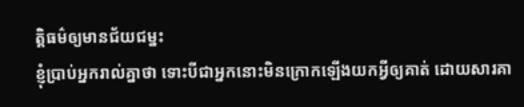ត្តិធម៌ឲ្យមានជ័យជម្នះ
ខ្ញុំប្រាប់អ្នករាល់គ្នាថា ទោះបីជាអ្នកនោះមិនក្រោកឡើងយកអ្វីឲ្យគាត់ ដោយសារគា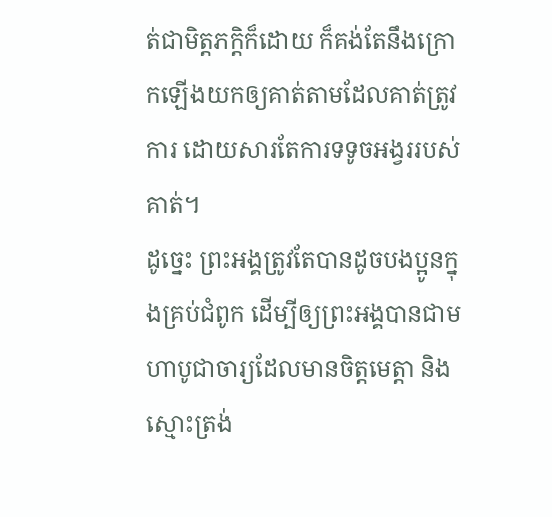ត់ជាមិត្តភក្ដិក៏ដោយ ក៏គង់តែនឹងក្រោកឡើងយកឲ្យគាត់តាមដែលគាត់ត្រូវការ ដោយសារតែការទទូចអង្វររបស់គាត់។
ដូច្នេះ ព្រះអង្គត្រូវតែបានដូចបងប្អូនក្នុងគ្រប់ជំពូក ដើម្បីឲ្យព្រះអង្គបានជាមហាបូជាចារ្យដែលមានចិត្តមេត្តា និងស្មោះត្រង់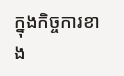ក្នុងកិច្ចការខាង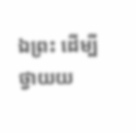ឯព្រះ ដើម្បីថ្វាយយ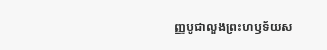ញ្ញបូជាលួងព្រះហឫទ័យស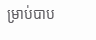ម្រាប់បាប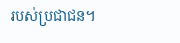របស់ប្រជាជន។